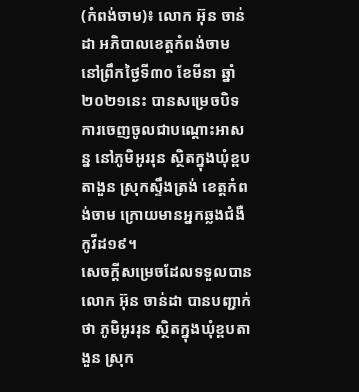(កំពង់ចាម)៖ លោក អ៊ុន ចាន់ដា អភិបាលខេត្តកំពង់ចាម នៅព្រឹកថ្ងៃទី៣០ ខែមីនា ឆ្នាំ២០២១នេះ បានសម្រេចបិទការចេញចូលជាបណ្ដោះអាសន្ន នៅភូមិអូររុន ស្ថិតក្នុងឃុំខ្ពបតាងួន ស្រុកស្ទឹងត្រង់ ខេត្តកំពង់ចាម ក្រោយមានអ្នកឆ្លងជំងឺកូវីដ១៩។
សេចក្ដីសម្រេចដែលទទួលបាន លោក អ៊ុន ចាន់ដា បានបញ្ជាក់ថា ភូមិអូររុន ស្ថិតក្នុងឃុំខ្ពបតាងួន ស្រុក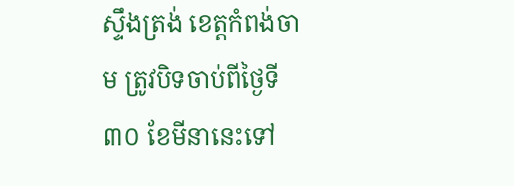ស្ទឹងត្រង់ ខេត្តកំពង់ចាម ត្រូវបិទចាប់ពីថ្ងៃទី៣០ ខែមីនានេះទៅ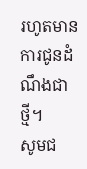រហូតមានការជូនដំណឹងជាថ្មី។
សូមជ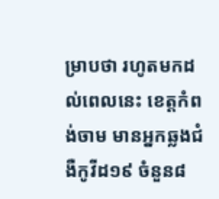ម្រាបថា រហូតមកដល់ពេលនេះ ខេត្តកំពង់ចាម មានអ្នកឆ្លងជំងឺកូវីដ១៩ ចំនួន៨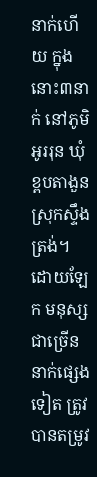នាក់ហើយ ក្នុងនោះ៣នាក់ នៅភូមិអូររុន ឃុំខ្ពបតាងួន ស្រុកស្ទឹងត្រង់។ ដោយឡែក មនុស្សជាច្រើននាក់ផ្សេងទៀត ត្រូវបានតម្រូវ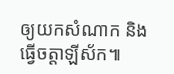ឲ្យយកសំណាក និងធ្វើចត្តាឡីស័ក៕